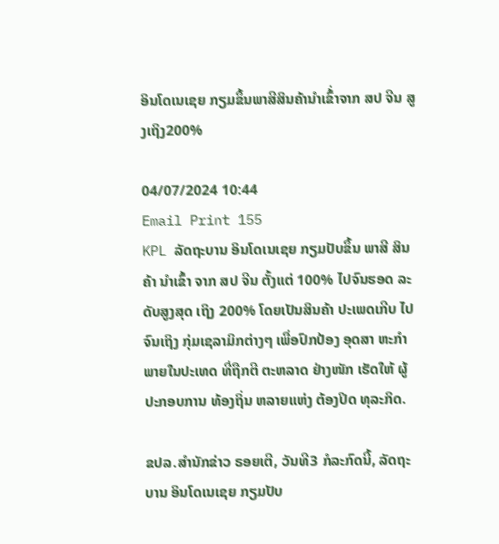ອິນໂດເນເຊຍ ກຽມຂຶ້ນພາສີສິນຄ້ານຳເຂົ້່າຈາກ ສປ ຈີນ ສູງເຖິງ200%

04/07/2024 10:44
Email Print 155
KPL ລັດຖະບານ ອິນໂດເນເຊຍ ກຽມປັບຂຶ້ນ ພາສີ ສິນຄ້າ ນຳເຂົ້າ ຈາກ ສປ ຈີນ ຕັ້ງແຕ່ 100% ໄປຈົນຮອດ ລະດັບສູງສຸດ ເຖິງ 200% ໂດຍເປັນສິນຄ້າ ປະເພດເກີບ ໄປຈົນເຖິງ ກຸ່ມເຊລາມິກຕ່າງໆ ເພື່ອປົກປ້ອງ ອຸດສາ ຫະກຳ ພາຍໃນປະເທດ ທີ່ຖືກຕີ ຕະຫລາດ ຢ່າງໜັກ ເຮັດໃຫ້ ຜູ້ປະກອບການ ທ້ອງຖິ່ນ ຫລາຍແຫ່ງ ຕ້ອງປິດ ທຸລະກິດ.

ຂປລ.ສຳນັກຂ່າວ ຣອຍເຕີ, ວັນທີ3 ກໍລະກົດນີ້, ລັດຖະບານ ອິນໂດເນເຊຍ ກຽມປັບ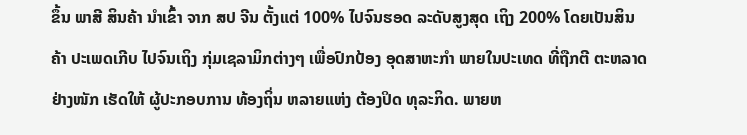ຂຶ້ນ ພາສີ ສິນຄ້າ ນຳເຂົ້າ ຈາກ ສປ ຈີນ ຕັ້ງແຕ່ 100% ໄປຈົນຮອດ ລະດັບສູງສຸດ ເຖິງ 200% ໂດຍເປັນສິນຄ້າ ປະເພດເກີບ ໄປຈົນເຖິງ ກຸ່ມເຊລາມິກຕ່າງໆ ເພື່ອປົກປ້ອງ ອຸດສາຫະກຳ ພາຍໃນປະເທດ ທີ່ຖືກຕີ ຕະຫລາດ ຢ່າງໜັກ ເຮັດໃຫ້ ຜູ້ປະກອບການ ທ້ອງຖິ່ນ ຫລາຍແຫ່ງ ຕ້ອງປິດ ທຸລະກິດ. ພາຍຫ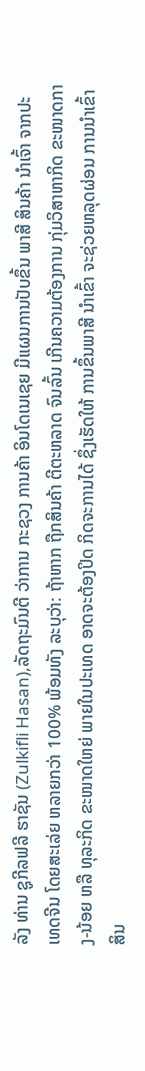ລັງ ທ່ານ ຊູກີລຟລີ ຮາຊັນ (Zulkifli Hasan),ລັດຖະມົນຕີ ວ່າການ ກະຊວງ ການຄ້າ ອິນໂດເນເຊຍ ມີແຜນການປັບຂຶ້ນ ພາສີ ສິນຄ້າ ນຳເຈົ້າ ຈາກປະເທດຈີນ ໂດຍສະເລ່ຍ ຫລາຍກວ່າ 100% ພ້ອມທັງ ລະບຸວ່າ: ຖ້າຫາກ ຖືກສິນຄ້າ ຕີຕະຫລາດ ຈົນລົ້ນ ເກີນຄວາມຕ້ອງການ ກຸ່ມວິສາຫາກິດ ຂະໜາດກາງ-ນ້ອຍ ຫລື ທຸລະກິດ ຂະໜາດໃຫຍ່ ພາຍໃນປະເທດ ອາດຈະຕ້ອງປິດ ກິດຈະການໄດ້ ຊຶ່ງເຮັດໃຫ້ ການຂຶ້ນພາສີ ນຳເຂົ້າ ຈະຊ່ວຍຫລຸດຜ່ອນ ການນຳເຂົ້າ ສິນ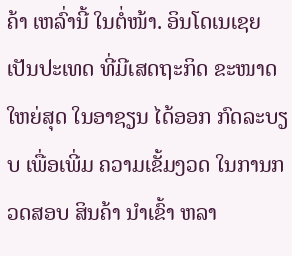ຄ້າ ເຫລົ່ານີ້ ໃນຕໍ່ໜ້າ. ອິນໂດເນເຊຍ ເປັນປະເທດ ທີ່ມີເສດຖະກິດ ຂະໜາດໃຫຍ່ສຸດ ໃນອາຊຽນ ໄດ້ອອກ ກົດລະບຽບ ເພື່ອເພີ່ມ ຄວາມເຂັ້ມງວດ ໃນການກວດສອບ ສິນຄ້າ ນຳເຂົ້າ ຫລາ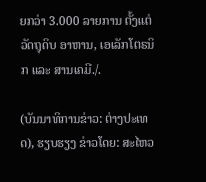ຍກວ່າ 3.000 ລາຍການ ຕັ້ງແຕ່ ວັດຖຸດິບ ອາຫານ, ເອເລັກໂຕຣນິກ ແລະ ສານເຄມີ./.

(ບັນນາທິການຂ່າວ: ຕ່າງປະເທດ), ຮຽບຮຽງ ຂ່າວໂດຍ: ສະໄຫວ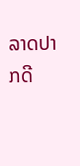ລາດປາກດີ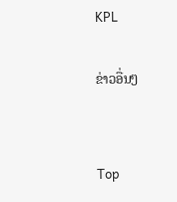KPL

ຂ່າວອື່ນໆ


Top